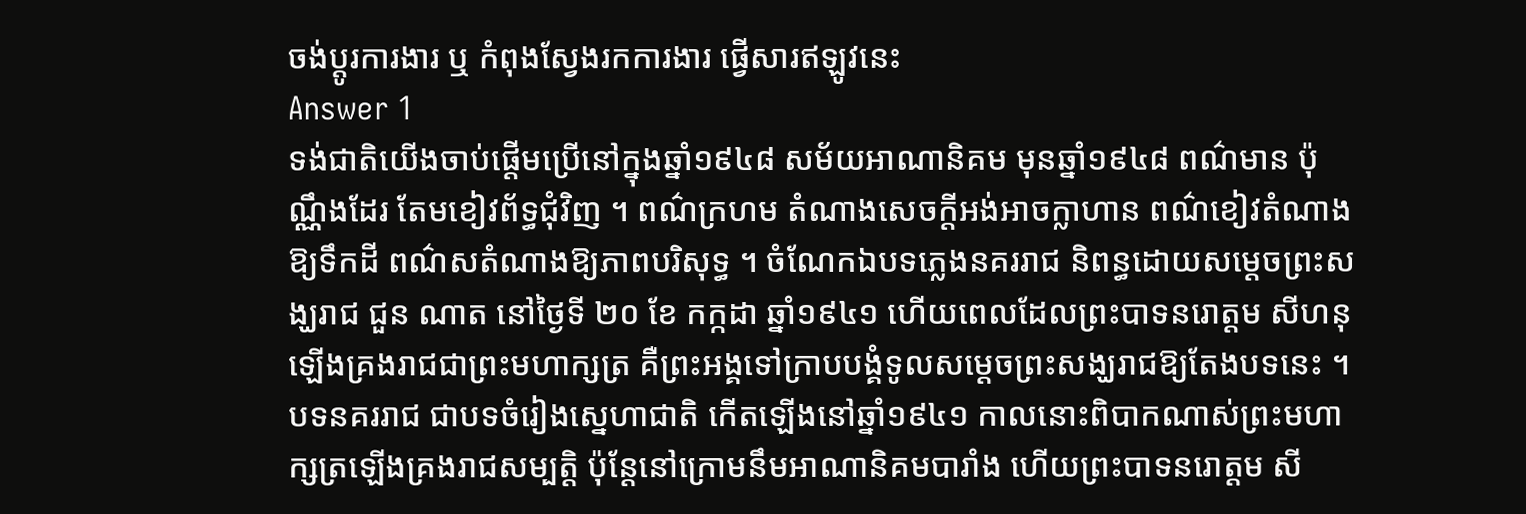ចង់ប្តូរការងារ ឬ កំពុងស្វែងរកការងារ ផ្វើសារឥឡូវនេះ
Answer 1
ទង់ជាតិយើងចាប់ផ្តើមប្រើនៅក្នុងឆ្នាំ១៩៤៨ សម័យអាណានិគម មុនឆ្នាំ១៩៤៨ ពណ៌មាន ប៉ុណ្ណឹងដែរ តែមខៀវព័ទ្ធជុំវិញ ។ ពណ៌ក្រហម តំណាងសេចក្តីអង់អាចក្លាហាន ពណ៌ខៀវតំណាងឱ្យទឹកដី ពណ៌សតំណាងឱ្យភាពបរិសុទ្ធ ។ ចំណែកឯបទភ្លេងនគររាជ និពន្ធដោយសម្តេចព្រះសង្ឃរាជ ជួន ណាត នៅថ្ងៃទី ២០ ខែ កក្កដា ឆ្នាំ១៩៤១ ហើយពេលដែលព្រះបាទនរោត្តម សីហនុ ឡើងគ្រងរាជជាព្រះមហាក្សត្រ គឺព្រះអង្គទៅក្រាបបង្គំទូលសម្តេចព្រះសង្ឃរាជឱ្យតែងបទនេះ ។ បទនគររាជ ជាបទចំរៀងស្នេហាជាតិ កើតឡើងនៅឆ្នាំ១៩៤១ កាលនោះពិបាកណាស់ព្រះមហាក្សត្រឡើងគ្រងរាជសម្បត្តិ ប៉ុន្តែនៅក្រោមនឹមអាណានិគមបារាំង ហើយព្រះបាទនរោត្តម សី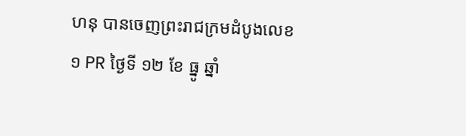ហនុ បានចេញព្រះរាជក្រមដំបូងលេខ ១ PR ថ្ងៃទី ១២ ខែ ធ្នូ ឆ្នាំ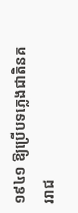១៩៤១ ឱ្យប្រើបទភ្លេងជាតិនគររាជ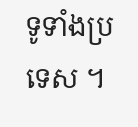ទូទាំងប្រទេស ។